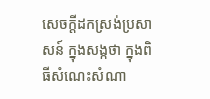សេចក្តីដកស្រង់ប្រសាសន៍ ក្នុងសង្កថា ក្នុងពិធីសំណេះសំណា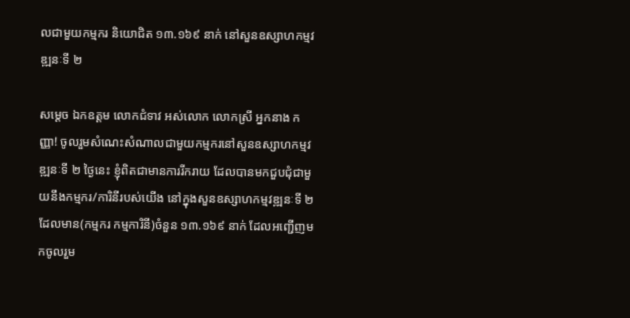លជាមួយកម្មករ និយោជិត ១៣.១៦៩ នាក់ នៅសួនឧស្សាហកម្មវឌ្ឍនៈទី ២

សម្ដេច ឯកឧត្តម លោកជំទាវ អស់លោក លោកស្រី អ្នកនាង កញ្ញា! ចូលរួមសំណេះសំណាលជាមួយកម្មករនៅសួនឧស្សាហកម្មវឌ្ឍនៈទី ២ ថ្ងៃនេះ ខ្ញុំពិតជាមានការរីករាយ ដែលបានមកជួបជុំជាមួយនឹងកម្មករ/ការិនីរបស់យើង នៅក្នុងសួនឧស្សាហកម្មវឌ្ឍនៈទី ២ ដែលមាន(កម្មករ កម្មការិនី)ចំនួន ១៣.១៦៩ នាក់ ដែលអញ្ជើញមកចូលរួម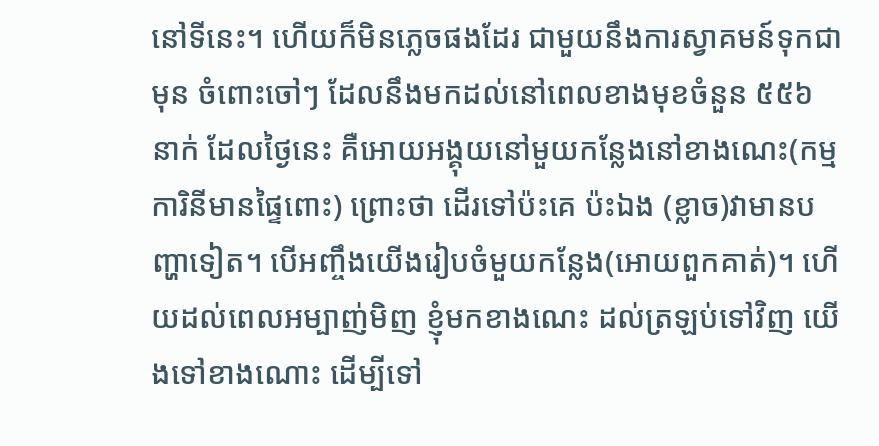នៅទីនេះ។ ហើយក៏មិនភ្លេចផងដែរ ជាមួយនឹងការស្វាគមន៍ទុកជាមុន ចំពោះចៅៗ ដែលនឹងមកដល់នៅពេលខាងមុខចំនួន ៥៥៦ នាក់ ដែលថ្ងៃនេះ គឺអោយអង្គុយនៅមួយកន្លែងនៅខាងណេះ(កម្មការិនីមានផ្ទៃពោះ) ព្រោះថា ដើរទៅប៉ះគេ ប៉ះឯង (ខ្លាច)វាមានបញ្ហាទៀត។ បើអញ្ចឹងយើងរៀបចំមួយកន្លែង(អោយពួកគាត់)។ ហើយដល់ពេលអម្បាញ់មិញ ខ្ញុំមកខាងណេះ ដល់ត្រឡប់ទៅវិញ យើងទៅខាងណោះ ដើម្បីទៅ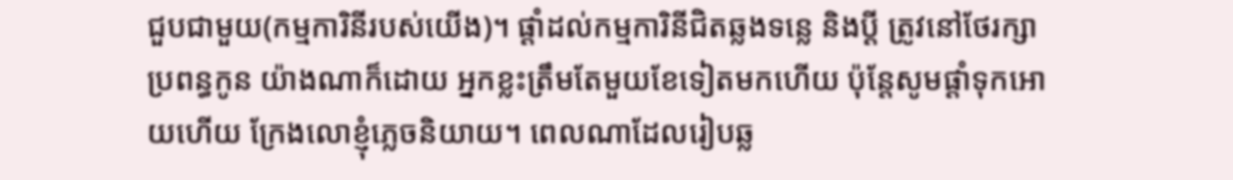ជួបជាមួយ(កម្មការិនីរបស់យើង)។ ផ្ដាំដល់កម្មការិនីជិតឆ្លងទន្លេ និងប្ដី ត្រូវនៅថែរក្សាប្រពន្ធកូន យ៉ាងណាក៏ដោយ អ្នកខ្លះត្រឹមតែមួយខែទៀតមកហើយ ប៉ុន្តែសូមផ្ដាំទុកអោយហើយ ក្រែងលោខ្ញុំភ្លេចនិយាយ។ ពេលណាដែលរៀបឆ្ល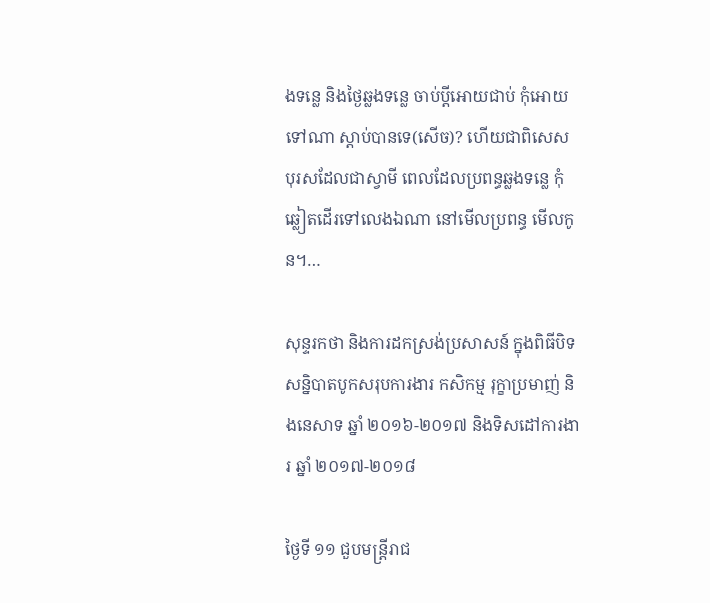ងទន្លេ និងថ្ងៃឆ្លងទន្លេ ចាប់ប្ដីអោយជាប់ កុំអោយទៅណា ស្ដាប់បានទេ(សើច)? ហើយជាពិសេស បុរសដែលជាស្វាមី ពេលដែលប្រពន្ធឆ្លងទន្លេ កុំឆ្លៀតដើរទៅលេងឯណា នៅមើលប្រពន្ធ មើលកូន។…

សុន្ទរកថា និងការដកស្រង់ប្រសាសន៍ ក្នុងពិធីបិទសន្និបាតបូកសរុបការងារ កសិកម្ម រុក្ខាប្រមាញ់ និងនេសាទ ឆ្នាំ ២០១៦-២០១៧ និងទិសដៅការងារ ឆ្នាំ ២០១៧-២០១៨

ថ្ងៃទី ១១ ជួបមន្រ្តីរាជ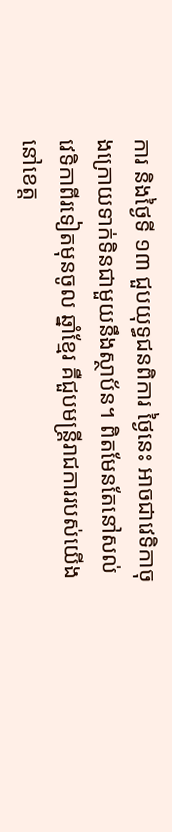ការ និងថ្ងៃទី ១៣ ជួបយុទ្ធជនពិការ ថ្ងៃនេះ អាចជាវេទិកាចុងក្រោយទាក់ទិនជាមួយនឹងស្ថាប័ន។ ពិតមែនតែនៅសល់វេទិកាពីរទៀតមុនចូល ឆ្នាំខ្មែរ គឺជួបមន្រ្តីរាជការរបស់យើងនៅខេត្ត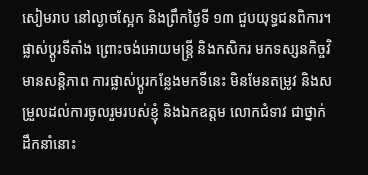សៀមរាប នៅល្ងាចស្អែក និងព្រឹកថ្ងៃទី ១៣ ជួបយុទ្ធជនពិការ។ ផ្លាស់ប្ដូរទីតាំង ព្រោះចង់អោយមន្រ្តី និងកសិករ មកទស្សនកិច្ចវិមានសន្ដិភាព ការផ្លាស់ប្ដូរកន្លែងមកទីនេះ មិនមែនតម្រូវ និងសម្រួលដល់ការចូលរួមរបស់ខ្ញុំ និងឯកឧត្តម លោកជំទាវ ជាថ្នាក់ដឹកនាំនោះ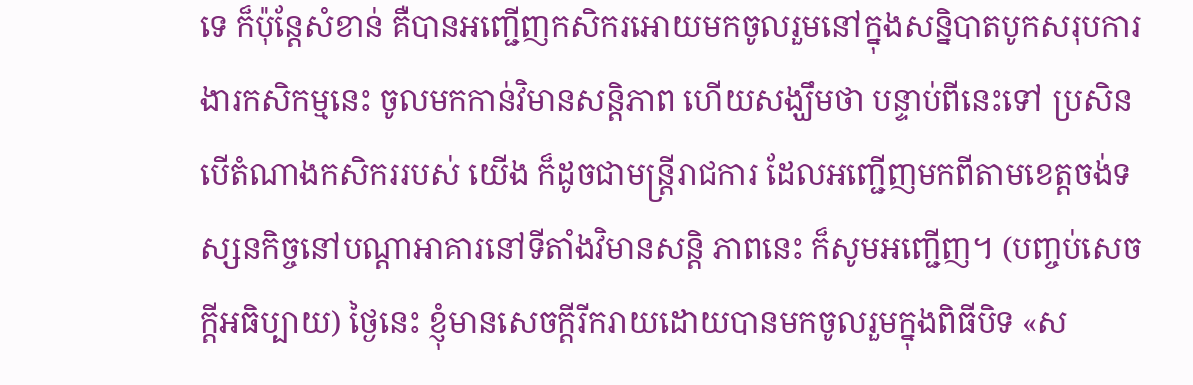ទេ ក៏ប៉ុន្តែសំខាន់ គឺបានអញ្ជើញកសិករអោយមកចូលរួមនៅក្នុងសន្និបាតបូកសរុបការងារកសិកម្មនេះ ចូលមកកាន់វិមានសន្ដិភាព ហើយសង្ឃឹមថា បន្ទាប់ពីនេះទៅ ប្រសិនបើតំណាងកសិកររបស់ យើង ក៏ដូចជាមន្រ្តីរាជការ ដែលអញ្ជើញមកពីតាមខេត្តចង់ទស្សនកិច្ចនៅបណ្ដាអាគារនៅទីតាំងវិមានសន្ដិ ភាពនេះ ក៏សូមអញ្ជើញ។ (បញ្ចប់សេចក្ដីអធិប្បាយ) ថ្ងៃនេះ ខ្ញុំមានសេចក្តីរីករាយដោយបានមកចូលរួមក្នុងពិធីបិទ «ស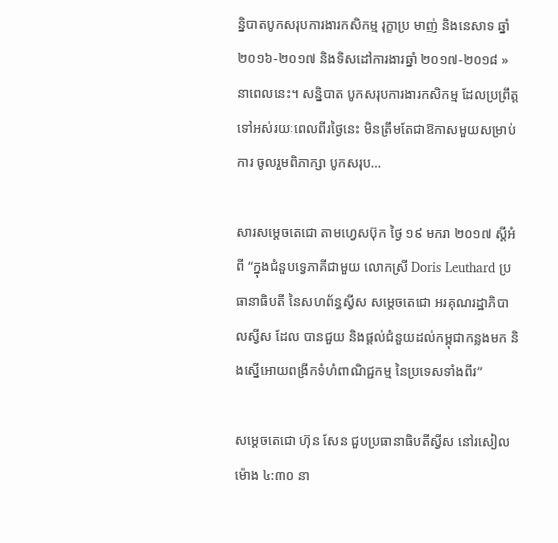ន្និបាតបូកសរុបការងារកសិកម្ម រុក្ខាប្រ មាញ់ និងនេសាទ ឆ្នាំ ២០១៦-២០១៧ និងទិសដៅការងារឆ្នាំ ២០១៧-២០១៨ » នាពេលនេះ។ សន្និបាត បូកសរុបការងារកសិកម្ម ដែលប្រព្រឹត្តទៅអស់រយៈពេលពីរថ្ងៃនេះ មិនត្រឹមតែជាឱកាសមួយសម្រាប់ការ ចូលរួមពិភាក្សា បូកសរុប…

សារសម្តេចតេជោ តាមហ្វេសប៊ុក ថ្ងៃ ១៩ មករា ២០១៧ ស្តីអំពី “ក្នុងជំនួបទ្វេភាគីជាមួយ លោកស្រី Doris Leuthard ប្រធានាធិបតី នៃសហព័ន្ធស្វីស សម្តេចតេជោ អរគុណរដ្ឋាភិបាលស្វីស ដែល បានជួយ និងផ្តល់ជំនួយដល់កម្ពុជាកន្លងមក និងស្នើអោយពង្រីកទំហំពាណិជ្ជកម្ម នៃប្រទេសទាំងពីរ”

សម្ដេចតេជោ ហ៊ុន សែន ជួបប្រធានាធិបតីស្វីស នៅរសៀលម៉ោង ៤:៣០ នា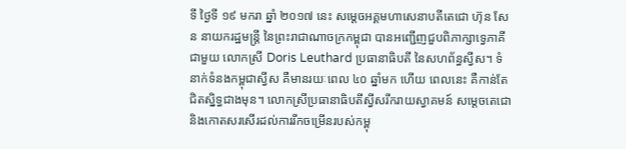ទី ថ្ងៃទី ១៩ មករា ឆ្នាំ ២០១៧ នេះ សម្ដេចអគ្គមហាសេនាបតីតេជោ ហ៊ុន សែន នាយករដ្ឋមន្ត្រី នៃព្រះរាជាណាចក្រកម្ពុជា បានអញ្ជើញជួបពិភាក្សាទ្វេភាគីជាមួយ លោកស្រី Doris Leuthard ប្រធានាធិបតី នៃសហព័ន្ធស្វីស។ ទំនាក់ទំនងកម្ពុជាស្វីស គឺមានរយៈពេល ៤០ ឆ្នាំមក ហើយ ពេលនេះ គឺកាន់តែជិតស្និទ្ធជាងមុន។ លោកស្រីប្រធានាធិបតីស្វីសរីករាយស្វាគមន៍ សម្តេចតេជោ និងកោតសរសើរដល់ការរីកចម្រើនរបស់កម្ពុ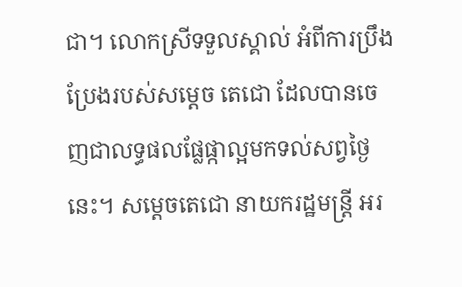ជា។ លោកស្រីទទួលស្គាល់ អំពីការប្រឹងប្រែងរបស់សម្តេច តេជោ ដែលបានចេញជាលទ្ធផលផ្លែផ្កាល្អមកទល់សព្វថ្ងៃនេះ។ សម្តេចតេជោ នាយករដ្ឋមន្រ្តី អរ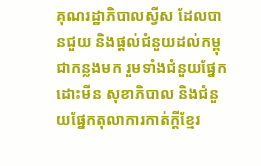គុណរដ្ឋាភិបាលស្វីស ដែលបានជួយ និងផ្តល់ជំនួយដល់កម្ពុជាកន្លងមក រួមទាំងជំនួយផ្នែកដោះមីន សុខាភិបាល និងជំនួយផ្នែកតុលាការកាត់ក្តីខ្មែរ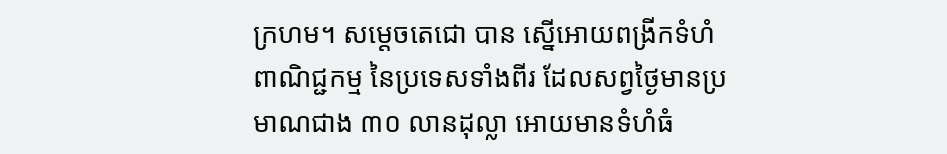ក្រហម។ សម្តេចតេជោ បាន ស្នើអោយពង្រីកទំហំពាណិជ្ជកម្ម នៃប្រទេសទាំងពីរ ដែលសព្វថ្ងៃមានប្រមាណជាង ៣០ លានដុល្លា អោយមានទំហំធំ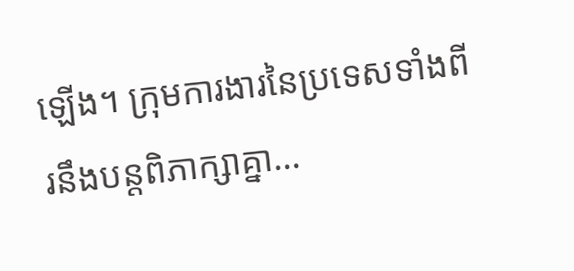ឡើង។ ក្រុមការងារនៃប្រទេសទាំងពីរនឹងបន្តពិភាក្សាគ្នា…